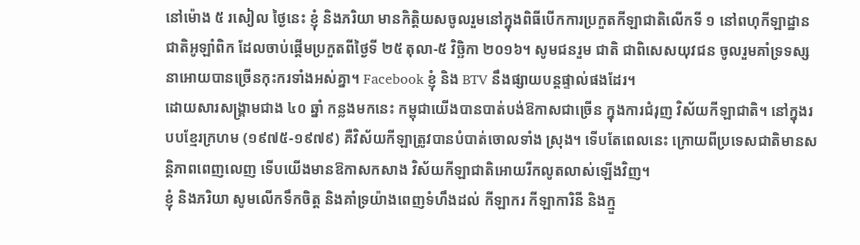នៅម៉ោង ៥ រសៀល ថ្ងៃនេះ ខ្ញុំ និងភរិយា មានកិត្តិយសចូលរួមនៅក្នុងពិធីបើកការប្រកួតកីឡាជាតិលើកទី ១ នៅពហុកីឡាដ្ឋានជាតិអូឡាំពិក ដែលចាប់ផ្តើមប្រកួតពីថ្ងៃទី ២៥ តុលា-៥ វិច្ឆិកា ២០១៦។ សូមជនរួម ជាតិ ជាពិសេសយុវជន ចូលរួមគាំទ្រទស្សនាអោយបានច្រើនកុះករទាំងអស់គ្នា។ Facebook ខ្ញុំ និង BTV នឹងផ្សាយបន្តផ្ទាល់ផងដែរ។
ដោយសារសង្រ្គាមជាង ៤០ ឆ្នាំ កន្លងមកនេះ កម្ពុជាយើងបានបាត់បង់ឱកាសជាច្រើន ក្នុងការជំរុញ វិស័យកីឡាជាតិ។ នៅក្នុងរបបខ្មែរក្រហម (១៩៧៥-១៩៧៩) គឺវិស័យកីឡាត្រូវបានបំបាត់ចោលទាំង ស្រុង។ ទើបតែពេលនេះ ក្រោយពីប្រទេសជាតិមានសន្តិភាពពេញលេញ ទើបយើងមានឱកាសកសាង វិស័យកីឡាជាតិអោយរីកលូតលាស់ឡើងវិញ។
ខ្ញុំ និងភរិយា សូមលើកទឹកចិត្ត និងគាំទ្រយ៉ាងពេញទំហឹងដល់ កីឡាករ កីឡាការិនី និងក្មួ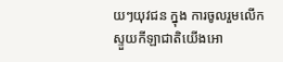យៗយុវជន ក្នុង ការចូលរួមលើកស្ទួយកីឡាជាតិយើងអោ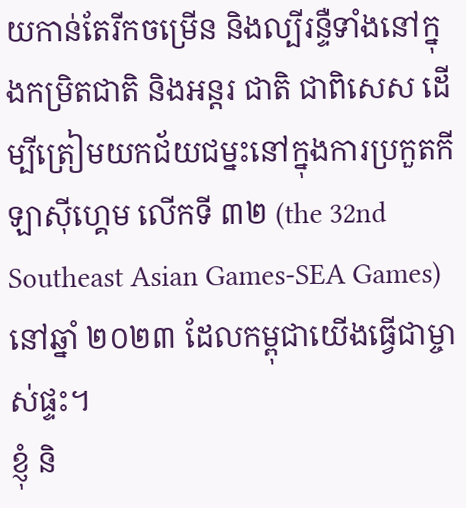យកាន់តែរីកចម្រើន និងល្បីរន្ទឺទាំងនៅក្នុងកម្រិតជាតិ និងអន្តរ ជាតិ ជាពិសេស ដើម្បីត្រៀមយកជ័យជម្នះនៅក្នុងការប្រកួតកីឡាស៊ីហ្គេម លើកទី ៣២ (the 32nd Southeast Asian Games-SEA Games) នៅឆ្នាំ ២០២៣ ដែលកម្ពុជាយើងធ្វើជាម្ចាស់ផ្ទះ។
ខ្ញុំ និ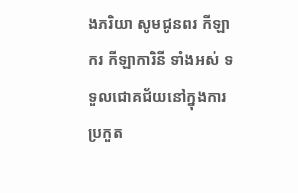ងភរិយា សូមជូនពរ កីឡាករ កីឡាការិនី ទាំងអស់ ទទួលជោគជ័យនៅក្នុងការប្រកួត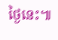ថ្ងៃនេះ៕